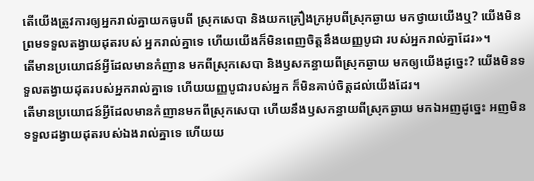តើយើងត្រូវការឲ្យអ្នករាល់គ្នាយកធូបពី ស្រុកសេបា និងយកគ្រឿងក្រអូបពីស្រុកឆ្ងាយ មកថ្វាយយើងឬ? យើងមិនព្រមទទួលតង្វាយដុតរបស់ អ្នករាល់គ្នាទេ ហើយយើងក៏មិនពេញចិត្តនឹងយញ្ញបូជា របស់អ្នករាល់គ្នាដែរ»។
តើមានប្រយោជន៍អ្វីដែលមានកំញាន មកពីស្រុកសេបា និងឫសកន្ធាយពីស្រុកឆ្ងាយ មកឲ្យយើងដូច្នេះ? យើងមិនទទួលតង្វាយដុតរបស់អ្នករាល់គ្នាទេ ហើយយញ្ញបូជារបស់អ្នក ក៏មិនគាប់ចិត្តដល់យើងដែរ។
តើមានប្រយោជន៍អ្វីដែលមានកំញានមកពីស្រុកសេបា ហើយនឹងឫសកន្ធាយពីស្រុកឆ្ងាយ មកឯអញដូច្នេះ អញមិនទទួលដង្វាយដុតរបស់ឯងរាល់គ្នាទេ ហើយយ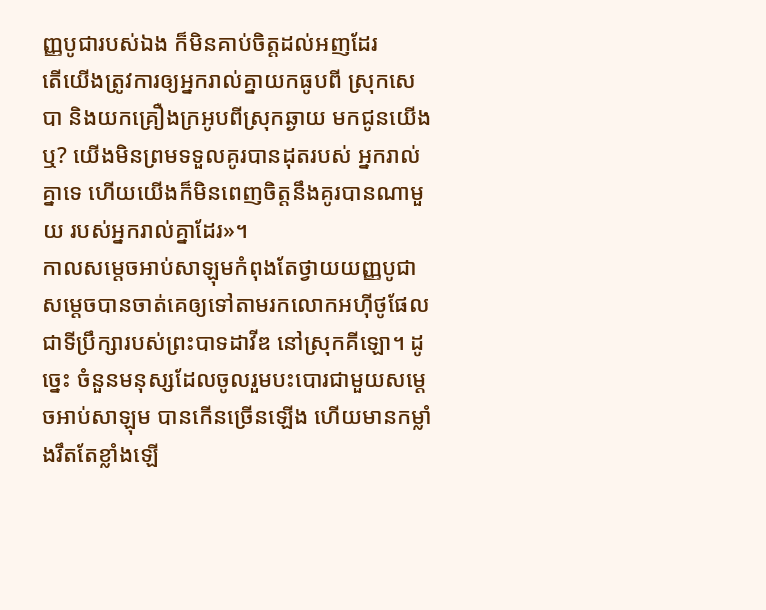ញ្ញបូជារបស់ឯង ក៏មិនគាប់ចិត្តដល់អញដែរ
តើយើងត្រូវការឲ្យអ្នករាល់គ្នាយកធូបពី ស្រុកសេបា និងយកគ្រឿងក្រអូបពីស្រុកឆ្ងាយ មកជូនយើងឬ? យើងមិនព្រមទទួលគូរបានដុតរបស់ អ្នករាល់គ្នាទេ ហើយយើងក៏មិនពេញចិត្តនឹងគូរបានណាមួយ របស់អ្នករាល់គ្នាដែរ»។
កាលសម្ដេចអាប់សាឡុមកំពុងតែថ្វាយយញ្ញបូជា សម្ដេចបានចាត់គេឲ្យទៅតាមរកលោកអហ៊ីថូផែល ជាទីប្រឹក្សារបស់ព្រះបាទដាវីឌ នៅស្រុកគីឡោ។ ដូច្នេះ ចំនួនមនុស្សដែលចូលរួមបះបោរជាមួយសម្ដេចអាប់សាឡុម បានកើនច្រើនឡើង ហើយមានកម្លាំងរឹតតែខ្លាំងឡើ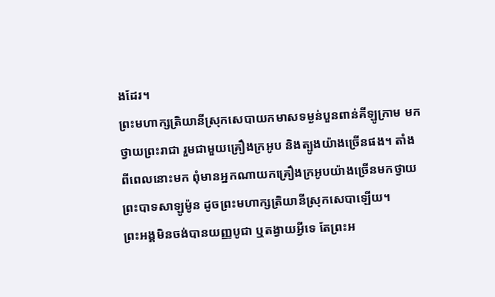ងដែរ។
ព្រះមហាក្សត្រិយានីស្រុកសេបាយកមាសទម្ងន់បួនពាន់គីឡូក្រាម មកថ្វាយព្រះរាជា រួមជាមួយគ្រឿងក្រអូប និងត្បូងយ៉ាងច្រើនផង។ តាំងពីពេលនោះមក ពុំមានអ្នកណាយកគ្រឿងក្រអូបយ៉ាងច្រើនមកថ្វាយព្រះបាទសាឡូម៉ូន ដូចព្រះមហាក្សត្រិយានីស្រុកសេបាឡើយ។
ព្រះអង្គមិនចង់បានយញ្ញបូជា ឬតង្វាយអ្វីទេ តែព្រះអ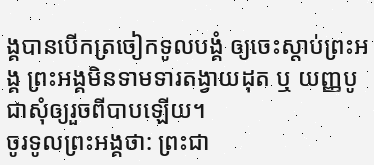ង្គបានបើកត្រចៀកទូលបង្គំ ឲ្យចេះស្ដាប់ព្រះអង្គ ព្រះអង្គមិនទាមទារតង្វាយដុត ឬ យញ្ញបូជាសុំឲ្យរួចពីបាបឡើយ។
ចូរទូលព្រះអង្គថា: ព្រះជា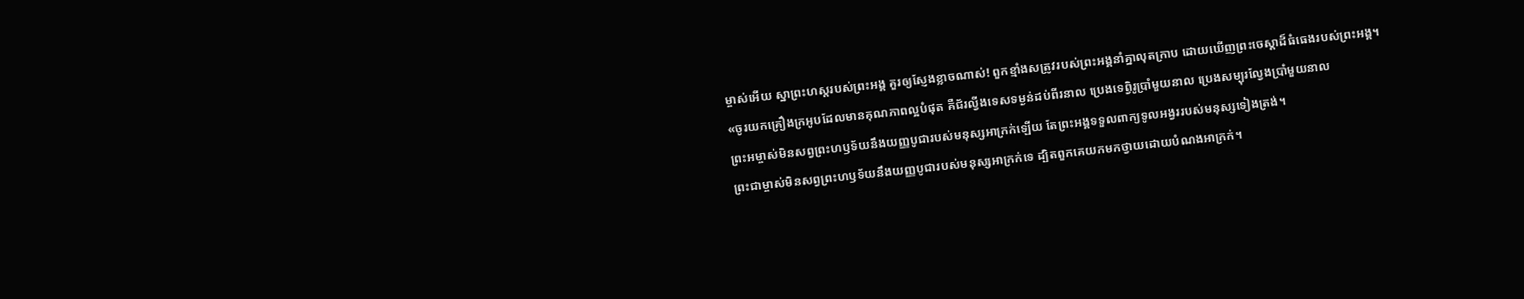ម្ចាស់អើយ ស្នាព្រះហស្ដរបស់ព្រះអង្គ គួរឲ្យស្ញែងខ្លាចណាស់! ពួកខ្មាំងសត្រូវរបស់ព្រះអង្គនាំគ្នាលុតក្រាប ដោយឃើញព្រះចេស្ដាដ៏ធំធេងរបស់ព្រះអង្គ។
«ចូរយកគ្រឿងក្រអូបដែលមានគុណភាពល្អបំផុត គឺជ័រល្វីងទេសទម្ងន់ដប់ពីរនាល ប្រេងទេព្វិរូប្រាំមួយនាល ប្រេងសម្បុរល្វែងប្រាំមួយនាល
ព្រះអម្ចាស់មិនសព្វព្រះហឫទ័យនឹងយញ្ញបូជារបស់មនុស្សអាក្រក់ឡើយ តែព្រះអង្គទទួលពាក្យទូលអង្វររបស់មនុស្សទៀងត្រង់។
ព្រះជាម្ចាស់មិនសព្វព្រះហឫទ័យនឹងយញ្ញបូជារបស់មនុស្សអាក្រក់ទេ ដ្បិតពួកគេយកមកថ្វាយដោយបំណងអាក្រក់។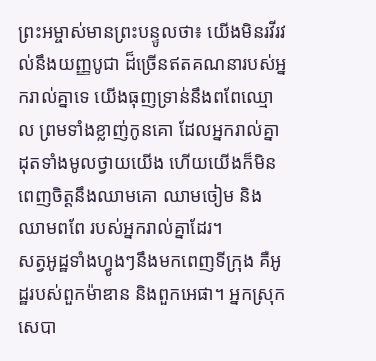ព្រះអម្ចាស់មានព្រះបន្ទូលថា៖ យើងមិនរវីរវល់នឹងយញ្ញបូជា ដ៏ច្រើនឥតគណនារបស់អ្នករាល់គ្នាទេ យើងធុញទ្រាន់នឹងពពែឈ្មោល ព្រមទាំងខ្លាញ់កូនគោ ដែលអ្នករាល់គ្នាដុតទាំងមូលថ្វាយយើង ហើយយើងក៏មិនពេញចិត្តនឹងឈាមគោ ឈាមចៀម និងឈាមពពែ របស់អ្នករាល់គ្នាដែរ។
សត្វអូដ្ឋទាំងហ្វូងៗនឹងមកពេញទីក្រុង គឺអូដ្ឋរបស់ពួកម៉ាឌាន និងពួកអេផា។ អ្នកស្រុកសេបា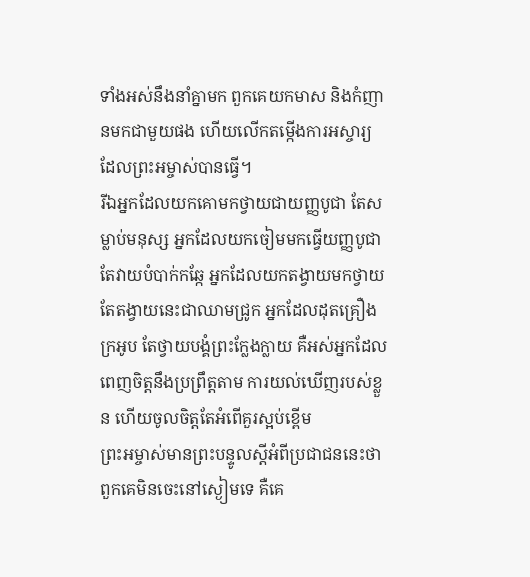ទាំងអស់នឹងនាំគ្នាមក ពួកគេយកមាស និងកំញានមកជាមួយផង ហើយលើកតម្កើងការអស្ចារ្យ ដែលព្រះអម្ចាស់បានធ្វើ។
រីឯអ្នកដែលយកគោមកថ្វាយជាយញ្ញបូជា តែសម្លាប់មនុស្ស អ្នកដែលយកចៀមមកធ្វើយញ្ញបូជា តែវាយបំបាក់កឆ្កែ អ្នកដែលយកតង្វាយមកថ្វាយ តែតង្វាយនេះជាឈាមជ្រូក អ្នកដែលដុតគ្រឿងក្រអូប តែថ្វាយបង្គំព្រះក្លែងក្លាយ គឺអស់អ្នកដែលពេញចិត្តនឹងប្រព្រឹត្តតាម ការយល់ឃើញរបស់ខ្លួន ហើយចូលចិត្តតែអំពើគួរស្អប់ខ្ពើម
ព្រះអម្ចាស់មានព្រះបន្ទូលស្ដីអំពីប្រជាជននេះថា ពួកគេមិនចេះនៅស្ងៀមទេ គឺគេ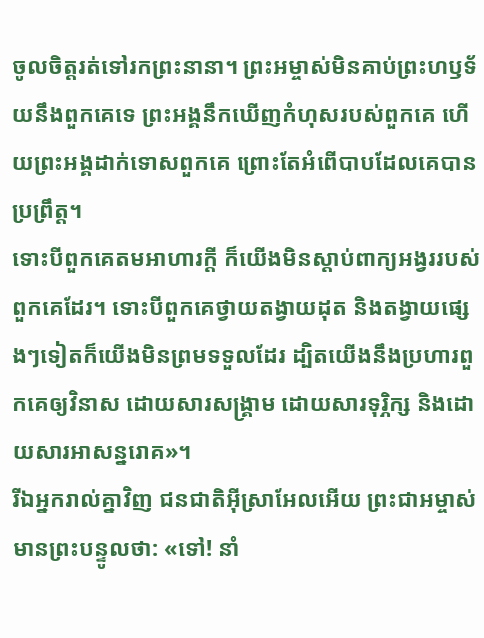ចូលចិត្តរត់ទៅរកព្រះនានា។ ព្រះអម្ចាស់មិនគាប់ព្រះហឫទ័យនឹងពួកគេទេ ព្រះអង្គនឹកឃើញកំហុសរបស់ពួកគេ ហើយព្រះអង្គដាក់ទោសពួកគេ ព្រោះតែអំពើបាបដែលគេបានប្រព្រឹត្ត។
ទោះបីពួកគេតមអាហារក្ដី ក៏យើងមិនស្ដាប់ពាក្យអង្វររបស់ពួកគេដែរ។ ទោះបីពួកគេថ្វាយតង្វាយដុត និងតង្វាយផ្សេងៗទៀតក៏យើងមិនព្រមទទួលដែរ ដ្បិតយើងនឹងប្រហារពួកគេឲ្យវិនាស ដោយសារសង្គ្រាម ដោយសារទុរ្ភិក្ស និងដោយសារអាសន្នរោគ»។
រីឯអ្នករាល់គ្នាវិញ ជនជាតិអ៊ីស្រាអែលអើយ ព្រះជាអម្ចាស់មានព្រះបន្ទូលថា: «ទៅ! នាំ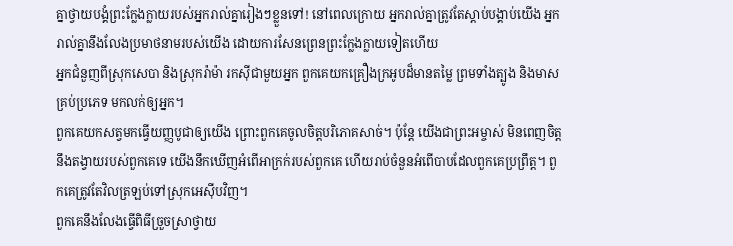គ្នាថ្វាយបង្គំព្រះក្លែងក្លាយរបស់អ្នករាល់គ្នារៀងៗខ្លួនទៅ! នៅពេលក្រោយ អ្នករាល់គ្នាត្រូវតែស្ដាប់បង្គាប់យើង អ្នករាល់គ្នានឹងលែងប្រមាថនាមរបស់យើង ដោយការសែនព្រេនព្រះក្លែងក្លាយទៀតហើយ
អ្នកជំនួញពីស្រុកសេបា និងស្រុករ៉ាម៉ា រកស៊ីជាមួយអ្នក ពួកគេយកគ្រឿងក្រអូបដ៏មានតម្លៃ ព្រមទាំងត្បូង និងមាសគ្រប់ប្រភេទ មកលក់ឲ្យអ្នក។
ពួកគេយកសត្វមកធ្វើយញ្ញបូជាឲ្យយើង ព្រោះពួកគេចូលចិត្តបរិភោគសាច់។ ប៉ុន្តែ យើងជាព្រះអម្ចាស់ មិនពេញចិត្តនឹងតង្វាយរបស់ពួកគេទេ យើងនឹកឃើញអំពើអាក្រក់របស់ពួកគេ ហើយរាប់ចំនួនអំពើបាបដែលពួកគេប្រព្រឹត្ត។ ពួកគេត្រូវតែវិលត្រឡប់ទៅស្រុកអេស៊ីបវិញ។
ពួកគេនឹងលែងធ្វើពិធីច្រួចស្រាថ្វាយ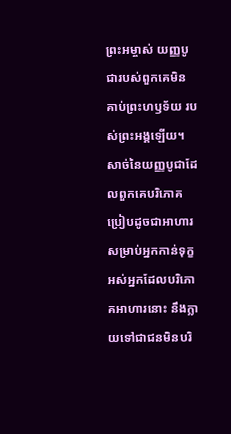ព្រះអម្ចាស់ យញ្ញបូជារបស់ពួកគេមិនគាប់ព្រះហឫទ័យ របស់ព្រះអង្គឡើយ។ សាច់នៃយញ្ញបូជាដែលពួកគេបរិភោគ ប្រៀបដូចជាអាហារសម្រាប់អ្នកកាន់ទុក្ខ អស់អ្នកដែលបរិភោគអាហារនោះ នឹងក្លាយទៅជាជនមិនបរិ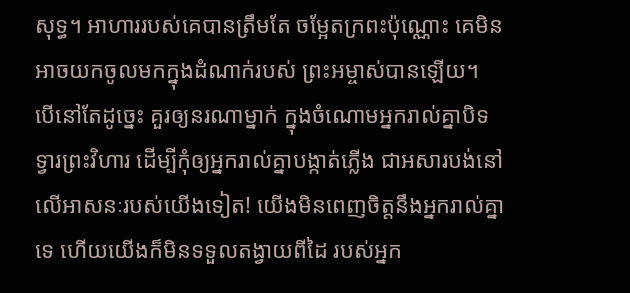សុទ្ធ។ អាហាររបស់គេបានត្រឹមតែ ចម្អែតក្រពះប៉ុណ្ណោះ គេមិនអាចយកចូលមកក្នុងដំណាក់របស់ ព្រះអម្ចាស់បានឡើយ។
បើនៅតែដូច្នេះ គួរឲ្យនរណាម្នាក់ ក្នុងចំណោមអ្នករាល់គ្នាបិទទ្វារព្រះវិហារ ដើម្បីកុំឲ្យអ្នករាល់គ្នាបង្កាត់ភ្លើង ជាអសារបង់នៅលើអាសនៈរបស់យើងទៀត! យើងមិនពេញចិត្តនឹងអ្នករាល់គ្នាទេ ហើយយើងក៏មិនទទួលតង្វាយពីដៃ របស់អ្នក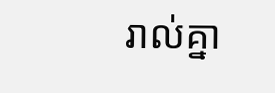រាល់គ្នា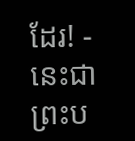ដែរ! - នេះជាព្រះប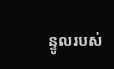ន្ទូលរបស់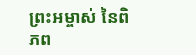ព្រះអម្ចាស់ នៃពិភព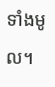ទាំងមូល។